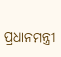ପ୍ରଧାନମନ୍ତ୍ରୀ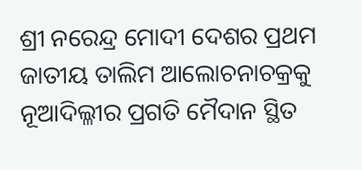ଶ୍ରୀ ନରେନ୍ଦ୍ର ମୋଦୀ ଦେଶର ପ୍ରଥମ ଜାତୀୟ ତାଲିମ ଆଲୋଚନାଚକ୍ରକୁ ନୂଆଦିଲ୍ଳୀର ପ୍ରଗତି ମୈଦାନ ସ୍ଥିତ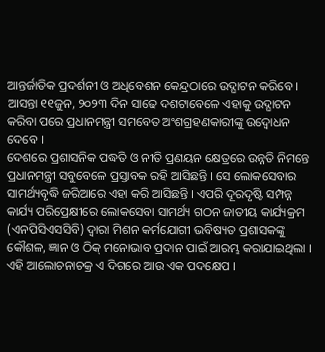ଆନ୍ତର୍ଜାତିକ ପ୍ରଦର୍ଶନୀ ଓ ଅଧିବେଶନ କେନ୍ଦ୍ରଠାରେ ଉଦ୍ଘାଟନ କରିବେ । ଆସନ୍ତା ୧୧ଜୁନ, ୨୦୨୩ ଦିନ ସାଢେ ଦଶଟାବେଳେ ଏହାକୁ ଉଦ୍ଘାଟନ କରିବା ପରେ ପ୍ରଧାନମନ୍ତ୍ରୀ ସମବେତ ଅଂଶଗ୍ରହଣକାରୀଙ୍କୁ ଉଦ୍ବୋଧନ ଦେବେ ।
ଦେଶରେ ପ୍ରଶାସନିକ ପଦ୍ଧତି ଓ ନୀତି ପ୍ରଣୟନ କ୍ଷେତ୍ରରେ ଉନ୍ନତି ନିମନ୍ତେ ପ୍ରଧାନମନ୍ତ୍ରୀ ସବୁବେଳେ ପ୍ରସ୍ତାବକ ରହି ଆସିଛନ୍ତି । ସେ ଲୋକସେବାର ସାମର୍ଥ୍ୟବୃଦ୍ଧି ଜରିଆରେ ଏହା କରି ଆସିଛନ୍ତି । ଏପରି ଦୂରଦୃଷ୍ଟି ସମ୍ପନ୍ନ କାର୍ଯ୍ୟ ପରିପ୍ରେକ୍ଷୀରେ ଲୋକସେବା ସାମର୍ଥ୍ୟ ଗଠନ ଜାତୀୟ କାର୍ଯ୍ୟକ୍ରମ (ଏନପିସିଏସସିବି) ଦ୍ୱାରା ମିଶନ କର୍ମଯୋଗୀ ଭବିଷ୍ୟତ ପ୍ରଶାସକଙ୍କୁ କୌଶଳ, ଜ୍ଞାନ ଓ ଠିକ୍ ମନୋଭାବ ପ୍ରଦାନ ପାଇଁ ଆରମ୍ଭ କରାଯାଇଥିଲା । ଏହି ଆଲୋଚନାଚକ୍ର ଏ ଦିଗରେ ଆଉ ଏକ ପଦକ୍ଷେପ ।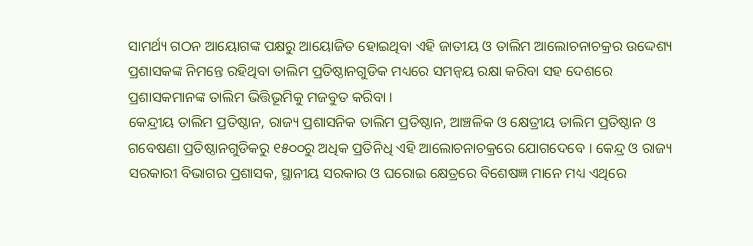ସାମର୍ଥ୍ୟ ଗଠନ ଆୟୋଗଙ୍କ ପକ୍ଷରୁ ଆୟୋଜିତ ହୋଇଥିବା ଏହି ଜାତୀୟ ଓ ତାଲିମ ଆଲୋଚନାଚକ୍ରର ଉଦ୍ଦେଶ୍ୟ ପ୍ରଶାସକଙ୍କ ନିମନ୍ତେ ରହିଥିବା ତାଲିମ ପ୍ରତିଷ୍ଠାନଗୁଡିକ ମଧ୍ୟରେ ସମନ୍ୱୟ ରକ୍ଷା କରିବା ସହ ଦେଶରେ ପ୍ରଶାସକମାନଙ୍କ ତାଲିମ ଭିତ୍ତିଭୂମିକୁ ମଜବୁତ କରିବା ।
କେନ୍ଦ୍ରୀୟ ତାଲିମ ପ୍ରତିଷ୍ଠାନ, ରାଜ୍ୟ ପ୍ରଶାସନିକ ତାଲିମ ପ୍ରତିଷ୍ଠାନ, ଆଞ୍ଚଳିକ ଓ କ୍ଷେତ୍ରୀୟ ତାଲିମ ପ୍ରତିଷ୍ଠାନ ଓ ଗବେଷଣା ପ୍ରତିଷ୍ଠାନଗୁଡିକରୁ ୧୫୦୦ରୁ ଅଧିକ ପ୍ରତିନିଧି ଏହି ଆଲୋଚନାଚକ୍ରରେ ଯୋଗଦେବେ । କେନ୍ଦ୍ର ଓ ରାଜ୍ୟ ସରକାରୀ ବିଭାଗର ପ୍ରଶାସକ, ସ୍ଥାନୀୟ ସରକାର ଓ ଘରୋଇ କ୍ଷେତ୍ରରେ ବିଶେଷଜ୍ଞ ମାନେ ମଧ୍ୟ ଏଥିରେ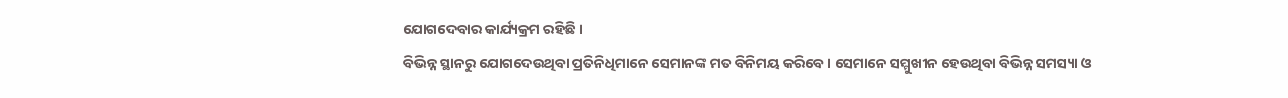ଯୋଗଦେବାର କାର୍ଯ୍ୟକ୍ରମ ରହିଛି ।
ବିଭିନ୍ନ ସ୍ଥାନରୁ ଯୋଗଦେଉଥିବା ପ୍ରତିନିଧିମାନେ ସେମାନଙ୍କ ମତ ବିନିମୟ କରିବେ । ସେମାନେ ସମ୍ମୁଖୀନ ହେଉଥିବା ବିଭିନ୍ନ ସମସ୍ୟା ଓ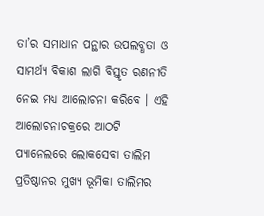ତା’ର ସମାଧାନ ପନ୍ଥାର ଉପଲବ୍ଧତା ଓ ସାମର୍ଥ୍ୟ ବିକାଶ ଲାଗି ବିସ୍ତୃତ ରଣନୀତି ନେଇ ମଧ୍ୟ ଆଲୋଚନା କରିବେ । ଏହି ଆଲୋଚନାଚକ୍ରରେ ଆଠଟି ପ୍ୟାନେଲରେ ଲୋକସେବା ତାଲିମ ପ୍ରତିଷ୍ଠାନର ମୁଖ୍ୟ ଭୂମିକା ତାଲିମର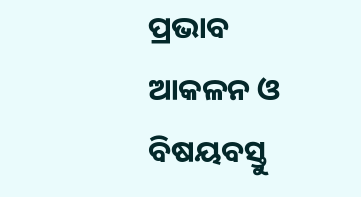ପ୍ରଭାବ ଆକଳନ ଓ ବିଷୟବସ୍ତୁ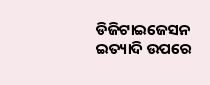ଡିଜିଟାଇଜେସନ ଇତ୍ୟାଦି ଉପରେ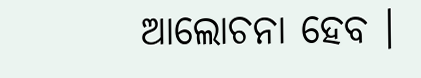ଆଲୋଚନା ହେବ ।